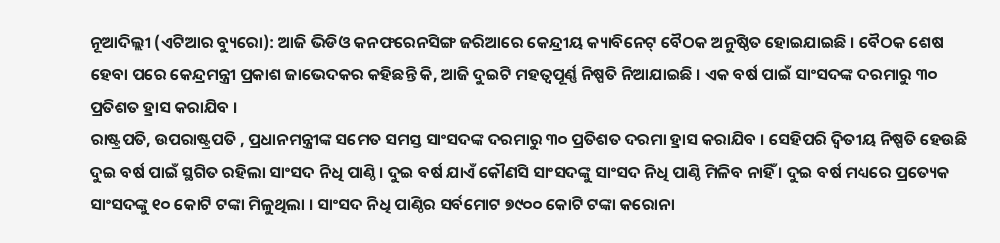ନୂଆଦିଲ୍ଲୀ (ଏଟିଆର ବ୍ୟୁରୋ): ଆଜି ଭିଡିଓ କନଫରେନସିଙ୍ଗ ଜରିଆରେ କେନ୍ଦ୍ରୀୟ କ୍ୟାବିନେଟ୍ ବୈଠକ ଅନୁଷ୍ଠିତ ହୋଇଯାଇଛି । ବୈଠକ ଶେଷ ହେବା ପରେ କେନ୍ଦ୍ରମନ୍ତ୍ରୀ ପ୍ରକାଶ ଜାଭେଦକର କହିଛନ୍ତି କି, ଆଜି ଦୁଇଟି ମହତ୍ୱପୂର୍ଣ୍ଣ ନିଷ୍ପତି ନିଆଯାଇଛି । ଏକ ବର୍ଷ ପାଇଁ ସାଂସଦଙ୍କ ଦରମାରୁ ୩୦ ପ୍ରତିଶତ ହ୍ରାସ କରାଯିବ ।
ରାଷ୍ଟ୍ରପତି, ଉପରାଷ୍ଟ୍ରପତି , ପ୍ରଧାନମନ୍ତ୍ରୀଙ୍କ ସମେତ ସମସ୍ତ ସାଂସଦଙ୍କ ଦରମାରୁ ୩୦ ପ୍ରତିଶତ ଦରମା ହ୍ରାସ କରାଯିବ । ସେହିପରି ଦ୍ୱିତୀୟ ନିଷ୍ପତି ହେଉଛି ଦୁଇ ବର୍ଷ ପାଇଁ ସ୍ଥଗିତ ରହିଲା ସାଂସଦ ନିଧି ପାଣ୍ଠି । ଦୁଇ ବର୍ଷ ଯାଏଁ କୌଣସି ସାଂସଦଙ୍କୁ ସାଂସଦ ନିଧି ପାଣ୍ଠି ମିଳିବ ନାହିଁ । ଦୁଇ ବର୍ଷ ମଧ୍ୟରେ ପ୍ରତ୍ୟେକ ସାଂସଦଙ୍କୁ ୧୦ କୋଟି ଟଙ୍କା ମିଳୁଥିଲା । ସାଂସଦ ନିଧି ପାଣ୍ଠିର ସର୍ବମୋଟ ୭୯୦୦ କୋଟି ଟଙ୍କା କରୋନା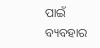ପାଇଁ ବ୍ୟବହାର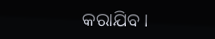କରାଯିବ ।